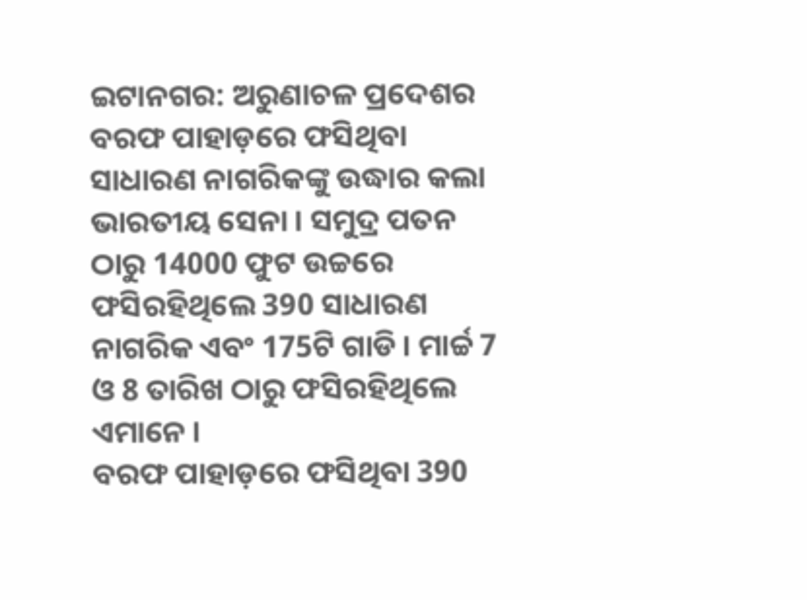ଇଟାନଗର: ଅରୁଣାଚଳ ପ୍ରଦେଶର ବରଫ ପାହାଡ଼ରେ ଫସିଥିବା ସାଧାରଣ ନାଗରିକଙ୍କୁ ଉଦ୍ଧାର କଲା ଭାରତୀୟ ସେନା । ସମୁଦ୍ର ପତନ ଠାରୁ 14000 ଫୁଟ ଉଚ୍ଚରେ ଫସିରହିଥିଲେ 390 ସାଧାରଣ ନାଗରିକ ଏବଂ 175ଟି ଗାଡି । ମାର୍ଚ୍ଚ 7 ଓ 8 ତାରିଖ ଠାରୁ ଫସିରହିଥିଲେ ଏମାନେ ।
ବରଫ ପାହାଡ଼ରେ ଫସିଥିବା 390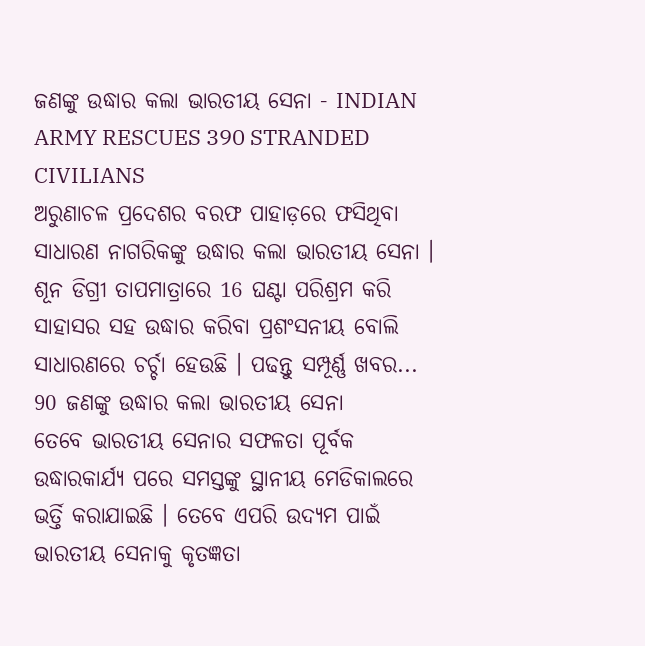ଜଣଙ୍କୁ ଉଦ୍ଧାର କଲା ଭାରତୀୟ ସେନା - INDIAN ARMY RESCUES 390 STRANDED CIVILIANS
ଅରୁଣାଚଳ ପ୍ରଦେଶର ବରଫ ପାହାଡ଼ରେ ଫସିଥିବା ସାଧାରଣ ନାଗରିକଙ୍କୁ ଉଦ୍ଧାର କଲା ଭାରତୀୟ ସେନା । ଶୂନ ଡିଗ୍ରୀ ତାପମାତ୍ରାରେ 16 ଘଣ୍ଟା ପରିଶ୍ରମ କରି ସାହାସର ସହ ଉଦ୍ଧାର କରିବା ପ୍ରଶଂସନୀୟ ବୋଲି ସାଧାରଣରେ ଚର୍ଚ୍ଚା ହେଉଛି । ପଢନ୍ତୁ ସମ୍ପୂର୍ଣ୍ଣ ଖବର...
90 ଜଣଙ୍କୁ ଉଦ୍ଧାର କଲା ଭାରତୀୟ ସେନା
ତେବେ ଭାରତୀୟ ସେନାର ସଫଳତା ପୂର୍ବକ ଉଦ୍ଧାରକାର୍ଯ୍ୟ ପରେ ସମସ୍ତଙ୍କୁ ସ୍ଥାନୀୟ ମେଡିକାଲରେ ଭର୍ତ୍ତି କରାଯାଇଛି । ତେବେ ଏପରି ଉଦ୍ୟମ ପାଇଁ ଭାରତୀୟ ସେନାକୁ କୃତଜ୍ଞତା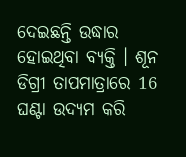ଦେଇଛନ୍ତି ଉଦ୍ଧାର ହୋଇଥିବା ବ୍ୟକ୍ତି । ଶୂନ ଡିଗ୍ରୀ ତାପମାତ୍ରାରେ 16 ଘଣ୍ଟା ଉଦ୍ୟମ କରି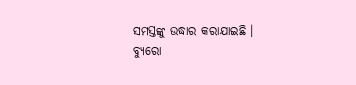ସମସ୍ତଙ୍କୁ ଉଦ୍ଧାର କରାଯାଇଛି ।
ବ୍ୟୁରୋ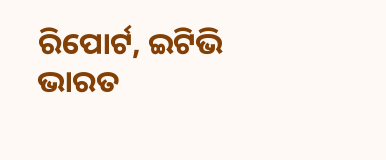ରିପୋର୍ଟ, ଇଟିଭି ଭାରତ